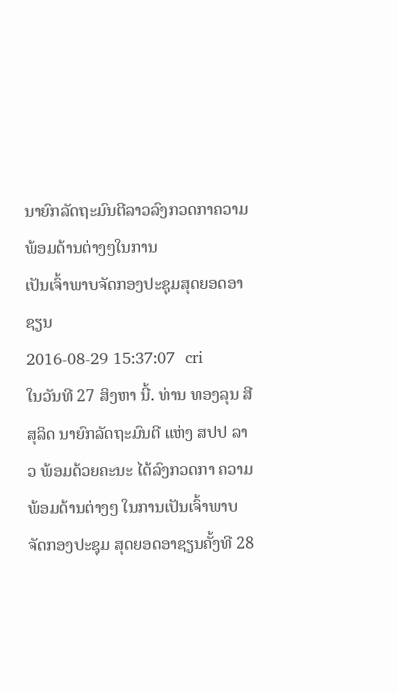ນາຍົກລັດຖະມົນຕີລາວລົງກວດກາຄວາມພ້ອມດ້ານຕ່າງໆໃນການ
ເປັນເຈົ້າພາບຈັດກອງປະຊຸມສຸດຍອດອາຊຽນ
2016-08-29 15:37:07  cri
ໃນວັນທີ 27 ສິງຫາ ນີ້. ທ່ານ ທອງລຸນ ສີສຸລິດ ນາຍົກລັດຖະມົນຕີ ແຫ່ງ ສປປ ລາວ ພ້ອມດ້ວຍຄະນະ ໄດ້ລົງກວດກາ ຄວາມ
ພ້ອມດ້ານຕ່າງໆ ໃນການເປັນເຈົ້າພາບ ຈັດກອງປະຊຸມ ສຸດຍອດອາຊຽນຄັ້ງທີ 28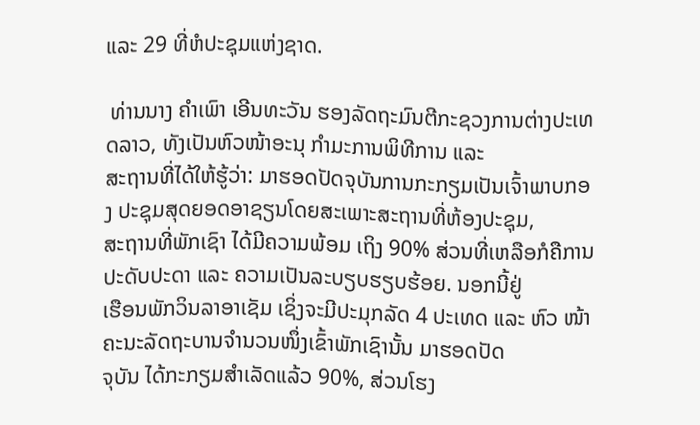ແລະ 29 ທີ່ຫໍປະຊຸມແຫ່ງຊາດ.

 ທ່ານນາງ ຄໍາເພົາ ເອີນທະວັນ ຮອງລັດຖະມົນຕີກະຊວງການຕ່າງປະເທດລາວ, ທັງເປັນຫົວໜ້າອະນຸ ກໍາມະການພິທີການ ແລະ
ສະຖານທີ່ໄດ້ໃຫ້ຮູ້ວ່າ: ມາຮອດປັດຈຸບັນການກະກຽມເປັນເຈົ້າພາບກອງ ປະຊຸມສຸດຍອດອາຊຽນໂດຍສະເພາະສະຖານທີ່ຫ້ອງປະຊຸມ,
ສະຖານທີ່ພັກເຊົາ ໄດ້ມີຄວາມພ້ອມ ເຖິງ 90% ສ່ວນທີ່ເຫລືອກໍຄືການປະດັບປະດາ ແລະ ຄວາມເປັນລະບຽບຮຽບຮ້ອຍ. ນອກນີ້ຢູ່
ເຮືອນພັກວິນລາອາເຊັມ ເຊິ່ງຈະມີປະມຸກລັດ 4 ປະເທດ ແລະ ຫົວ ໜ້າຄະນະລັດຖະບານຈໍານວນໜຶ່ງເຂົ້າພັກເຊົານັ້ນ ມາຮອດປັດ
ຈຸບັນ ໄດ້ກະກຽມສໍາເລັດແລ້ວ 90%, ສ່ວນໂຮງ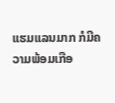ແຮມແລນມາກ ກໍມີຄວາມພ້ອມເກືອ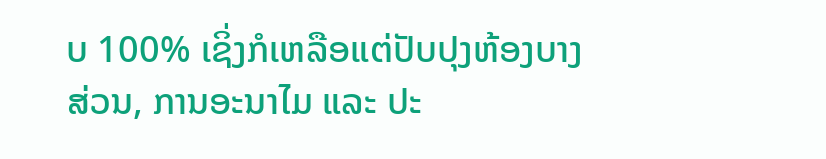ບ 100% ເຊິ່ງກໍເຫລືອແຕ່ປັບປຸງຫ້ອງບາງ
ສ່ວນ, ການອະນາໄມ ແລະ ປະ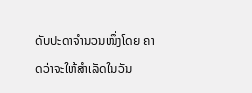ດັບປະດາຈໍານວນໜຶ່ງໂດຍ ຄາດວ່າຈະໃຫ້ສໍາເລັດໃນວັນ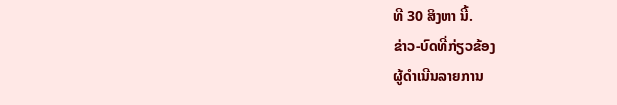ທີ 30 ສິງຫາ ນີ້.
ຂ່າວ-ບົດທີ່ກ່ຽວຂ້ອງ
ຜູ້ດຳເນີນລາຍການ